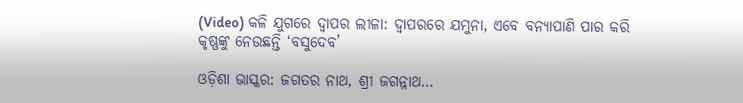(Video) କଳି ଯୁଗରେ ଦ୍ୱାପର ଲୀଳା: ଦ୍ୱାପରରେ ଯମୁନା, ଏବେ ବନ୍ୟାପାଣି ପାର କରି କୃଷ୍ଣଙ୍କୁ ନେଉଛନ୍ତି ‘ବସୁଦେବ’

ଓଡ଼ିଶା ଭାସ୍କର: ଜଗତର ନାଥ, ଶ୍ରୀ ଜଗନ୍ନାଥ…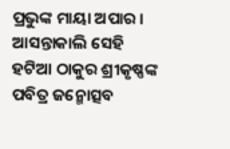ପ୍ରଭୁଙ୍କ ମାୟା ଅପାର । ଆସନ୍ତାକାଲି ସେହି ହଟିଆ ଠାକୁର ଶ୍ରୀକୃଷ୍ଣଙ୍କ ପବିତ୍ର ଜନ୍ମୋତ୍ସବ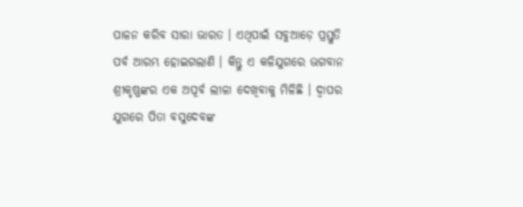ପାଳନ କରିବ ସାରା ଭାରତ । ଏଥିପାଇଁ ସବୁଆଡ଼େ ପ୍ରସ୍ତୁତି ପର୍ବ ଆରମ୍ଭ ହୋଇଗଲାଣି । କିନ୍ତୁ ଏ କଳିଯୁଗରେ ଭଗବାନ ଶ୍ରୀକୃଷ୍ଣଙ୍କର ଏକ ଅପୂର୍ବ ଲୀଳା ଦେଖିବାକୁ ମିଳିଛି । ଦ୍ୱାପର ଯୁଗରେ ପିତା ବସୁଦେବଙ୍କ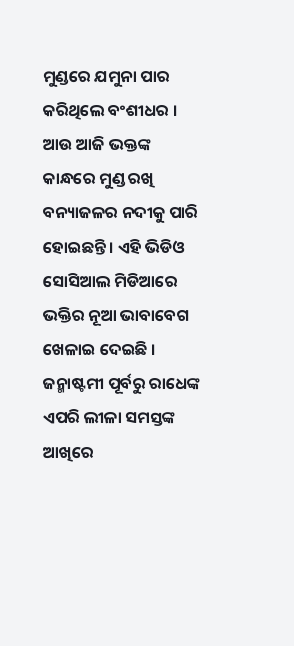ମୁଣ୍ଡରେ ଯମୁନା ପାର କରିଥିଲେ ବଂଶୀଧର । ଆଉ ଆଜି ଭକ୍ତଙ୍କ କାନ୍ଧରେ ମୁଣ୍ଡ ରଖି ବନ୍ୟାଜଳର ନଦୀକୁ ପାରି ହୋଇଛନ୍ତି । ଏହି ଭିଡିଓ ସୋସିଆଲ ମିଡିଆରେ ଭକ୍ତିର ନୂଆ ଭାବାବେଗ ଖେଳାଇ ଦେଇଛି । ଜନ୍ମାଷ୍ଟମୀ ପୂର୍ବରୁ ରାଧେଙ୍କ ଏପରି ଲୀଳା ସମସ୍ତଙ୍କ ଆଖିରେ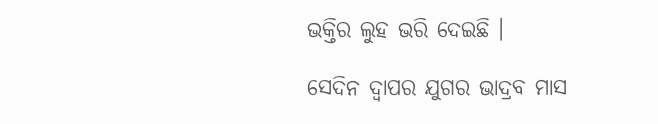ଭକ୍ତିର ଲୁହ ଭରି ଦେଇଛି ।

ସେଦିନ ଦ୍ୱାପର ଯୁଗର ଭାଦ୍ରବ ମାସ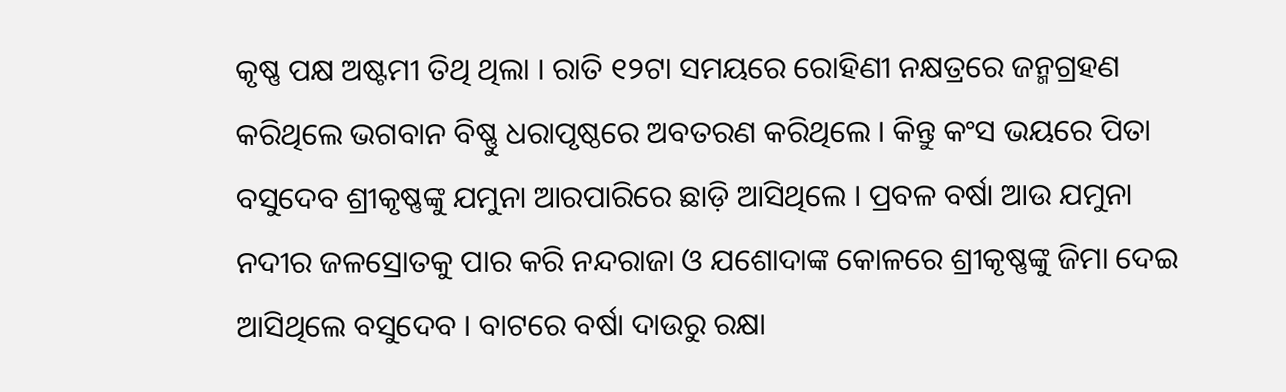କୃଷ୍ଣ ପକ୍ଷ ଅଷ୍ଟମୀ ତିଥି ଥିଲା । ରାତି ୧୨ଟା ସମୟରେ ରୋହିଣୀ ନକ୍ଷତ୍ରରେ ଜନ୍ମଗ୍ରହଣ କରିଥିଲେ ଭଗବାନ ବିଷ୍ଣୁ ଧରାପୃଷ୍ଠରେ ଅବତରଣ କରିଥିଲେ । କିନ୍ତୁ କଂସ ଭୟରେ ପିତା ବସୁଦେବ ଶ୍ରୀକୃଷ୍ଣଙ୍କୁ ଯମୁନା ଆରପାରିରେ ଛାଡ଼ି ଆସିଥିଲେ । ପ୍ରବଳ ବର୍ଷା ଆଉ ଯମୁନା ନଦୀର ଜଳସ୍ରୋତକୁ ପାର କରି ନନ୍ଦରାଜା ଓ ଯଶୋଦାଙ୍କ କୋଳରେ ଶ୍ରୀକୃଷ୍ଣଙ୍କୁ ଜିମା ଦେଇ ଆସିଥିଲେ ବସୁଦେବ । ବାଟରେ ବର୍ଷା ଦାଉରୁ ରକ୍ଷା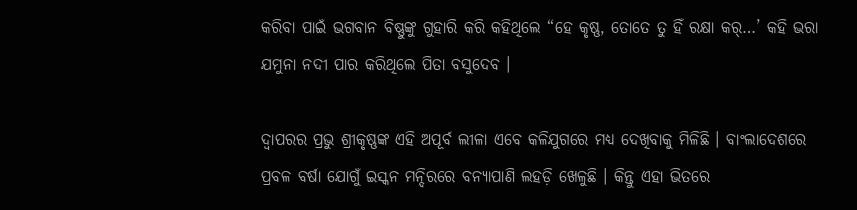କରିବା ପାଇଁ ଭଗବାନ ବିଷ୍ଣୁଙ୍କୁ ଗୁହାରି କରି କହିଥିଲେ “ହେ କୃଷ୍ଣ, ତୋତେ ତୁ ହିଁ ରକ୍ଷା କର୍…’ କହି ଭରା ଯମୁନା ନଦୀ ପାର କରିଥିଲେ ପିତା ବସୁଦେବ ।

ଦ୍ୱାପରର ପ୍ରଭୁ ଶ୍ରୀକୃଷ୍ଣଙ୍କ ଏହି ଅପୂର୍ବ ଲୀଳା ଏବେ କଳିଯୁଗରେ ମଧ୍ୟ ଦେଖିବାକୁ ମିଳିଛି । ବାଂଲାଦେଶରେ ପ୍ରବଳ ବର୍ଷା ଯୋଗୁଁ ଇସ୍କନ ମନ୍ଦିରରେ ବନ୍ୟାପାଣି ଲହଡ଼ି ଖେଳୁଛି । କିନ୍ତୁ ଏହା ଭିତରେ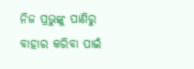ନିଜ ପ୍ରଭୁଙ୍କୁ ପାଣିରୁ ବାହାର କରିବା ପାଇଁ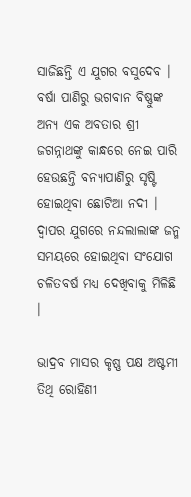ସାଜିଛନ୍ତି ଏ ଯୁଗର ବସୁଦେବ । ବର୍ଷା ପାଣିରୁ ଭଗବାନ ବିଷ୍ଣୁଙ୍କ ଅନ୍ୟ ଏକ ଅବତାର ଶ୍ରୀ ଜଗନ୍ନାଥଙ୍କୁ କାନ୍ଧରେ ନେଇ ପାରି ହେଉଛନ୍ତି ବନ୍ୟାପାଣିରୁ ସୃଷ୍ଟି ହୋଇଥିବା ଛୋଟିଆ ନଦୀ । ଦ୍ୱାପର ଯୁଗରେ ନନ୍ଦଲାଲାଙ୍କ ଜନ୍ମ ସମୟରେ ହୋଇଥିବା ସଂଯୋଗ ଚଳିତବର୍ଷ ମଧ୍ୟ ଦେଖିବାକୁ ମିଳିଛି ।

ଭାଦ୍ରବ ମାସର କୃଷ୍ଣ ପକ୍ଷ ଅଷ୍ଟମୀ ତିଥି ରୋହିଣୀ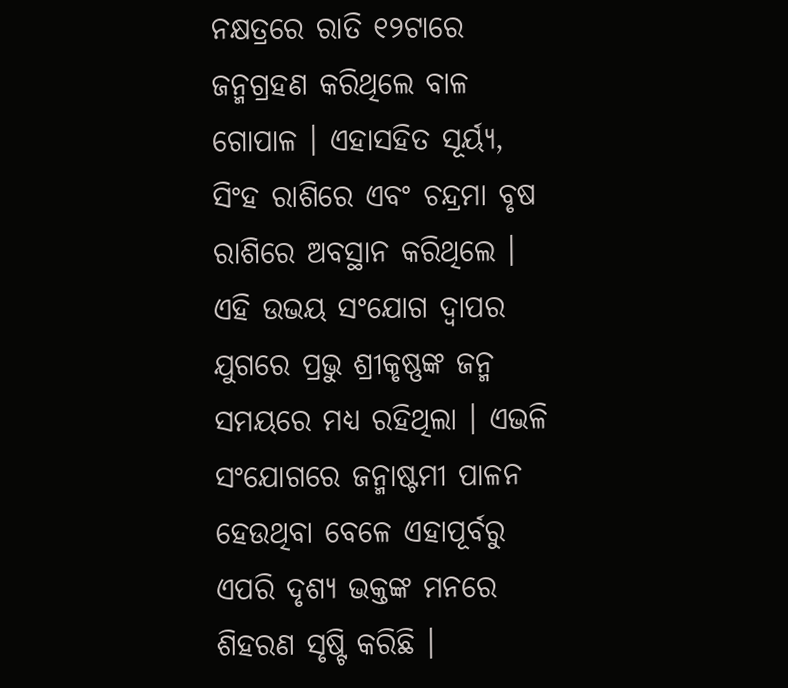ନକ୍ଷତ୍ରରେ ରାତି ୧୨ଟାରେ ଜନ୍ମଗ୍ରହଣ କରିଥିଲେ ବାଳ ଗୋପାଳ । ଏହାସହିତ ସୂର୍ୟ୍ୟ, ସିଂହ ରାଶିରେ ଏବଂ ଚନ୍ଦ୍ରମା ବୃଷ ରାଶିରେ ଅବସ୍ଥାନ କରିଥିଲେ । ଏହି ଉଭୟ ସଂଯୋଗ ଦ୍ୱାପର ଯୁଗରେ ପ୍ରଭୁ ଶ୍ରୀକୃଷ୍ଣଙ୍କ ଜନ୍ମ ସମୟରେ ମଧ୍ୟ ରହିଥିଲା । ଏଭଳି ସଂଯୋଗରେ ଜନ୍ମାଷ୍ଟମୀ ପାଳନ ହେଉଥିବା ବେଳେ ଏହାପୂର୍ବରୁ ଏପରି ଦୃଶ୍ୟ ଭକ୍ତଙ୍କ ମନରେ ଶିହରଣ ସୃଷ୍ଟି କରିଛି ।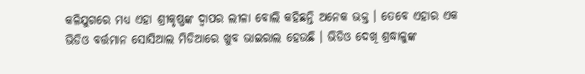କଳିଯୁଗରେ ମଧ୍ୟ ଏହା ଶ୍ରୀକୃଷ୍ଣଙ୍କ ଦ୍ୱାପର ଲୀଳା ବୋଲି କହିଛନ୍ତି ଅନେକ ଭକ୍ତ । ତେବେ ଏହାର ଏକ ଭିଡିଓ ବର୍ତ୍ତମାନ ସୋସିଆଲ ମିଡିଆରେ ଖୁବ ଭାଇରାଲ ହେଉଛି । ଭିଡିଓ ଦେଖି ଶ୍ରଦ୍ଧାଳୁଙ୍କ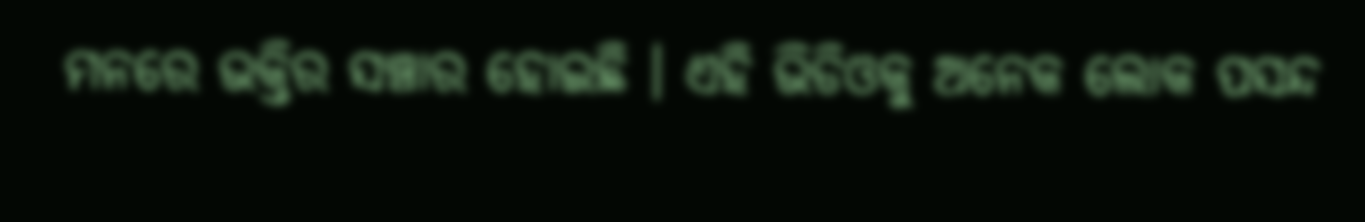ମନରେ ଭକ୍ତିର ସଞ୍ଚାର ହୋଇଛି । ଏହି ଭିଡିଓକୁ ଅନେକ ଲୋକ ପସନ୍ଦ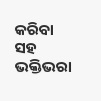କରିବା ସହ ଭକ୍ତିଭରା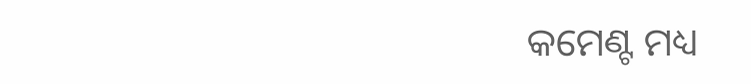କମେଣ୍ଟ ମଧ୍ୟ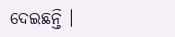ଦେଇଛନ୍ତି ।